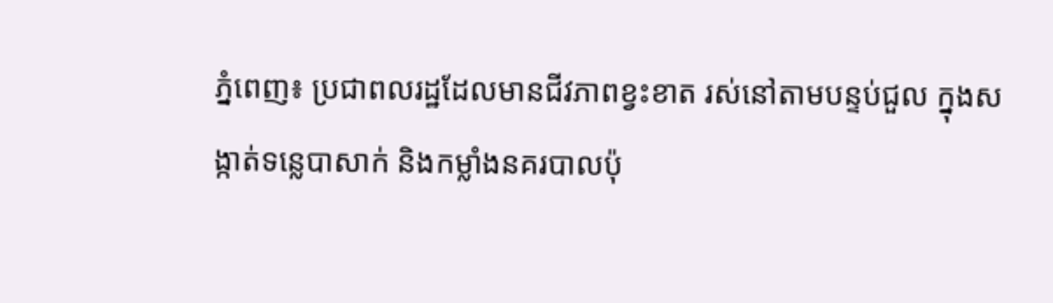ភ្នំពេញ៖ ប្រជាពលរដ្ឋដែលមានជីវភាពខ្វះខាត រស់នៅតាមបន្ទប់ជួល ក្នុងសង្កាត់ទន្លេបាសាក់ និងកម្លាំងនគរបាលប៉ុ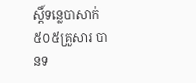ស្តិ៍ទន្លេបាសាក់ ៥០៥គ្រួសារ បានទ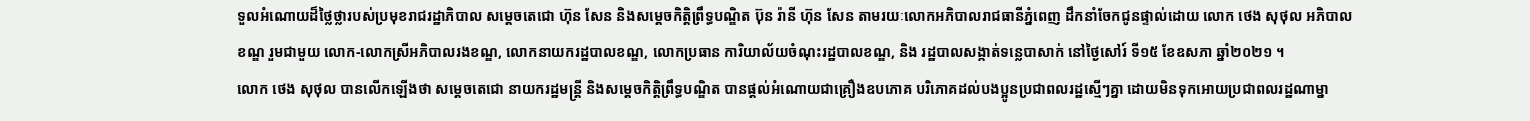ទួលអំណោយដ៏ថ្លៃថ្លារបស់ប្រមុខរាជរដ្ឋាភិបាល សម្តេចតេជោ ហ៊ុន សែន និងសម្តេចកិត្តិព្រឹទ្ធបណ្ឌិត ប៊ុន រ៉ានី ហ៊ុន សែន តាមរយៈលោកអភិបាលរាជធានីភ្នំពេញ ដឹកនាំចែកជូនផ្ទាល់ដោយ លោក ថេង សុថុល អភិបាលខណ្ឌ រួមជាមួយ លោក-លោកស្រីអភិបាលរងខណ្ឌ, លោកនាយករដ្ឋបាលខណ្ឌ, លោកប្រធាន ការិយាល័យចំណុះរដ្ឋបាលខណ្ឌ, និង រដ្ឋបាលសង្កាត់ទន្លេបាសាក់ នៅថ្ងៃសៅរ៍ ទី១៥ ខែឧសភា ឆ្នាំ២០២១ ។
លោក ថេង សុថុល បានលើកឡើងថា សម្តេចតេជោ នាយករដ្ឋមន្ត្រី និងសម្ដេចកិត្តិព្រឹទ្ធបណ្ឌិត បានផ្តល់អំណោយជាគ្រឿងឧបភោគ បរិភោគដល់បងប្អូនប្រជាពលរដ្ឋស្មើៗគ្នា ដោយមិនទុកអោយប្រជាពលរដ្ឋណាម្នា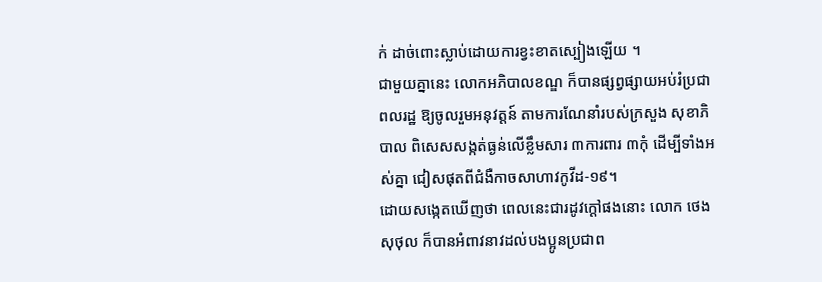ក់ ដាច់ពោះស្លាប់ដោយការខ្វះខាតស្បៀងឡើយ ។
ជាមួយគ្នានេះ លោកអភិបាលខណ្ឌ ក៏បានផ្សព្វផ្សាយអប់រំប្រជាពលរដ្ឋ ឱ្យចូលរួមអនុវត្តន៍ តាមការណែនាំរបស់ក្រសួង សុខាភិបាល ពិសេសសង្កត់ធ្ងន់លើខ្លឹមសារ ៣ការពារ ៣កុំ ដើម្បីទាំងអស់គ្នា ជៀសផុតពីជំងឺកាចសាហាវកូវីដ-១៩។
ដោយសង្កេតឃើញថា ពេលនេះជារដូវក្ដៅផងនោះ លោក ថេង សុថុល ក៏បានអំពាវនាវដល់បងប្អូនប្រជាព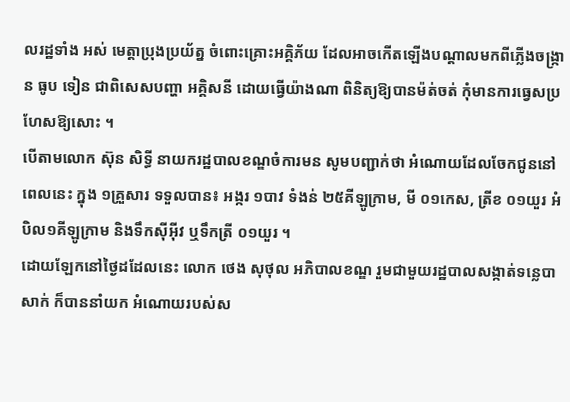លរដ្ឋទាំង អស់ មេត្តាប្រុងប្រយ័ត្ន ចំពោះគ្រោះអគ្គិភ័យ ដែលអាចកើតឡើងបណ្ដាលមកពីភ្លើងចង្ក្រាន ធូប ទៀន ជាពិសេសបញ្ហា អគ្គិសនី ដោយធ្វើយ៉ាងណា ពិនិត្យឱ្យបានម៉ត់ចត់ កុំមានការធ្វេសប្រហែសឱ្យសោះ ។
បើតាមលោក ស៊ុន សិទ្ធី នាយករដ្ឋបាលខណ្ឌចំការមន សូមបញ្ជាក់ថា អំណោយដែលចែកជូននៅពេលនេះ ក្នុង ១គ្រួសារ ទទួលបាន៖ អង្ករ ១បាវ ទំងន់ ២៥គីឡូក្រាម, មី ០១កេស, ត្រីខ ០១យួរ អំបិល១គីឡូក្រាម និងទឹកស៊ីអុីវ ឬទឹកត្រី ០១យួរ ។
ដោយឡែកនៅថ្ងៃដដែលនេះ លោក ថេង សុថុល អភិបាលខណ្ឌ រួមជាមួយរដ្ឋបាលសង្កាត់ទន្លេបាសាក់ ក៏បាននាំយក អំណោយរបស់ស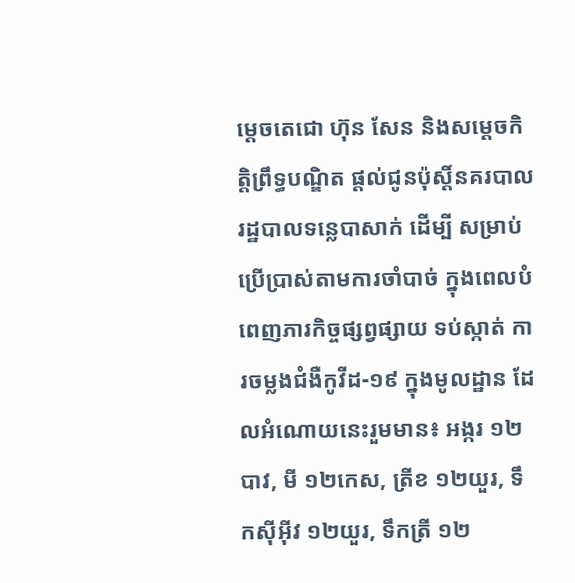ម្តេចតេជោ ហ៊ុន សែន និងសម្តេចកិត្តិព្រឹទ្ធបណ្ឌិត ផ្ដល់ជូនប៉ុស្តិ៍នគរបាលរដ្ឋបាលទន្លេបាសាក់ ដើម្បី សម្រាប់ប្រើប្រាស់តាមការចាំបាច់ ក្នុងពេលបំពេញភារកិច្ចផ្សព្វផ្សាយ ទប់ស្កាត់ ការចម្លងជំងឺកូវីដ-១៩ ក្នុងមូលដ្ឋាន ដែលអំណោយនេះរួមមាន៖ អង្ករ ១២បាវ, មី ១២កេស, ត្រីខ ១២យួរ, ទឹកស៊ីអុីវ ១២យួរ, ទឹកត្រី ១២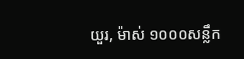យួរ, ម៉ាស់ ១០០០សន្លឹក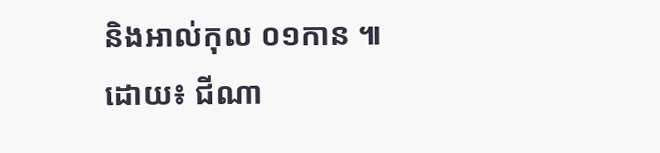និងអាល់កុល ០១កាន ៕
ដោយ៖ ជីណា